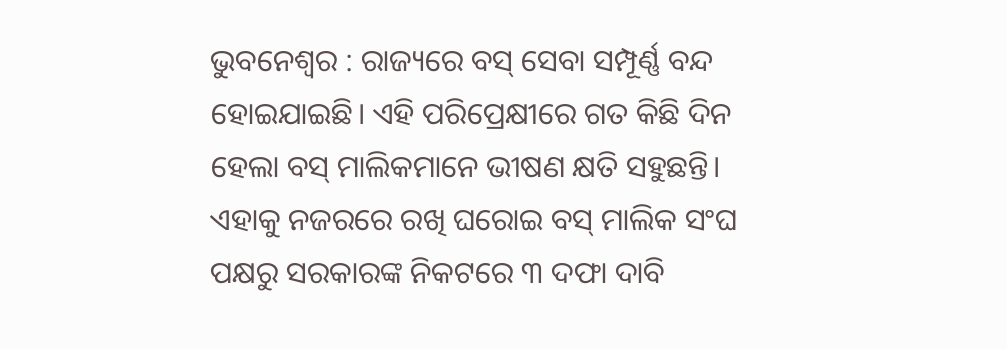ଭୁବନେଶ୍ବର : ରାଜ୍ୟରେ ବସ୍ ସେବା ସମ୍ପୂର୍ଣ୍ଣ ବନ୍ଦ ହୋଇଯାଇଛି। ଏହି ପରିପ୍ରେକ୍ଷୀରେ ଗତ କିଛି ଦିନ ହେଲା ବସ୍ ମାଲିକମାନେ ଭୀଷଣ କ୍ଷତି ସହୁଛନ୍ତି। ଏହାକୁ ନଜରରେ ରଖି ଘରୋଇ ବସ୍ ମାଲିକ ସଂଘ ପକ୍ଷରୁ ସରକାରଙ୍କ ନିକଟରେ ୩ ଦଫା ଦାବି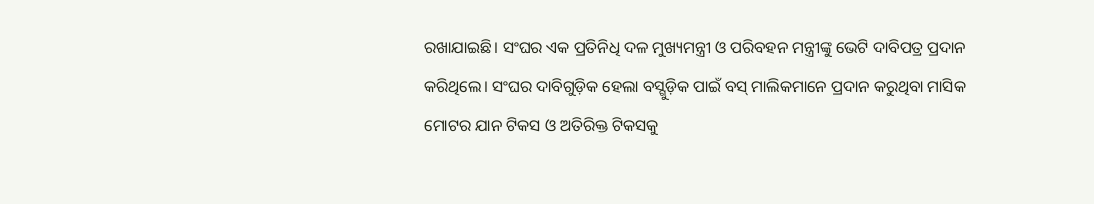ରଖାଯାଇଛି। ସଂଘର ଏକ ପ୍ରତିନିଧି ଦଳ ମୁଖ୍ୟମନ୍ତ୍ରୀ ଓ ପରିବହନ ମନ୍ତ୍ରୀଙ୍କୁ ଭେଟି ଦାବିପତ୍ର ପ୍ରଦାନ କରିଥିଲେ। ସଂଘର ଦାବିଗୁଡ଼ିକ ହେଲା ବସ୍ଗୁଡ଼ିକ ପାଇଁ ବସ୍ ମାଲିକମାନେ ପ୍ରଦାନ କରୁଥିବା ମାସିକ ମୋଟର ଯାନ ଟିକସ ଓ ଅତିରିକ୍ତ ଟିକସକୁ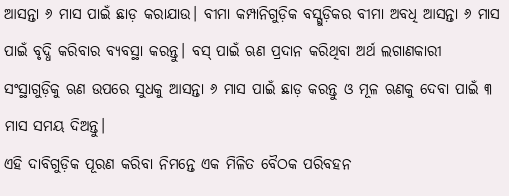ଆସନ୍ତା ୬ ମାସ ପାଇଁ ଛାଡ଼ କରାଯାଉ। ବୀମା କମ୍ପାନିଗୁଡ଼ିକ ବସ୍ଗୁଡ଼ିକର ବୀମା ଅବଧି ଆସନ୍ତା ୬ ମାସ ପାଇଁ ବୃଦ୍ଧି କରିବାର ବ୍ୟବସ୍ଥା କରନ୍ତୁ। ବସ୍ ପାଇଁ ଋଣ ପ୍ରଦାନ କରିଥିବା ଅର୍ଥ ଲଗାଣକାରୀ ସଂସ୍ଥାଗୁଡ଼ିକୁ ଋଣ ଉପରେ ସୁଧକୁ ଆସନ୍ତା ୬ ମାସ ପାଇଁ ଛାଡ଼ କରନ୍ତୁ ଓ ମୂଳ ଋଣକୁ ଦେବା ପାଇଁ ୩ ମାସ ସମୟ ଦିଅନ୍ତୁ।
ଏହି ଦାବିଗୁଡ଼ିକ ପୂରଣ କରିବା ନିମନ୍ତେ ଏକ ମିଳିତ ବୈଠକ ପରିବହନ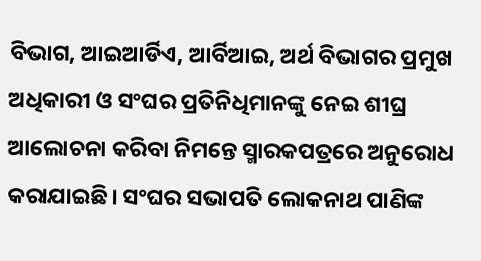ବିଭାଗ, ଆଇଆର୍ଡିଏ, ଆର୍ବିଆଇ, ଅର୍ଥ ବିଭାଗର ପ୍ରମୁଖ ଅଧିକାରୀ ଓ ସଂଘର ପ୍ରତିନିଧିମାନଙ୍କୁ ନେଇ ଶୀଘ୍ର ଆଲୋଚନା କରିବା ନିମନ୍ତେ ସ୍ମାରକପତ୍ରରେ ଅନୁରୋଧ କରାଯାଇଛି। ସଂଘର ସଭାପତି ଲୋକନାଥ ପାଣିଙ୍କ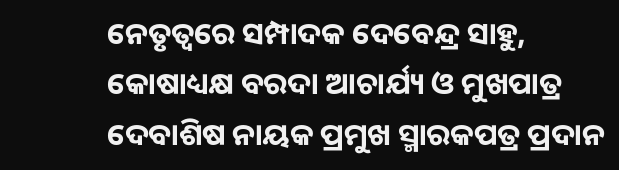ନେତୃତ୍ବରେ ସମ୍ପାଦକ ଦେବେନ୍ଦ୍ର ସାହୁ, କୋଷାଧ୍ୟକ୍ଷ ବରଦା ଆଚାର୍ଯ୍ୟ ଓ ମୁଖପାତ୍ର ଦେବାଶିଷ ନାୟକ ପ୍ରମୁଖ ସ୍ମାରକପତ୍ର ପ୍ରଦାନ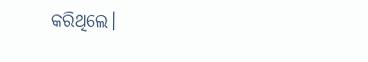କରିଥିଲେ।